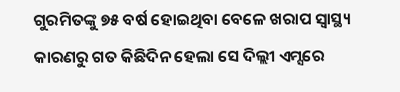ଗୁରମିତଙ୍କୁ ୭୫ ବର୍ଷ ହୋଇଥିବା ବେଳେ ଖରାପ ସ୍ୱାସ୍ଥ୍ୟ କାରଣରୁ ଗତ କିଛିଦିନ ହେଲା ସେ ଦିଲ୍ଲୀ ଏମ୍ସରେ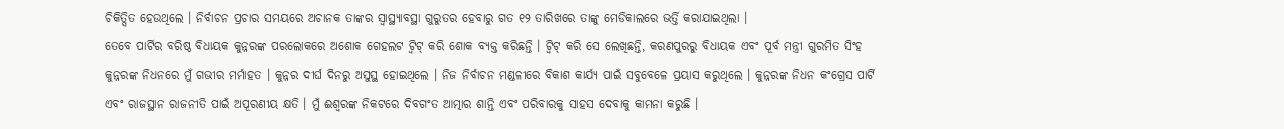ଚିକିତ୍ସିତ ହେଉଥିଲେ । ନିର୍ବାଚନ ପ୍ରଚାର ସମୟରେ ଅଚାନକ ତାଙ୍କର ସ୍ୱାସ୍ଥ୍ୟାବସ୍ଥା ଗୁରୁତର ହେବାରୁ ଗତ ୧୨ ତାରିଖରେ ତାଙ୍କୁ ମେଡିକାଲରେ ଭର୍ତ୍ତି କରାଯାଇଥିଲା ।
ତେବେ ପାର୍ଟିର ବରିଷ୍ଠ ବିଧାୟକ କୁନ୍ନରଙ୍କ ପରଲୋକରେ ଅଶୋକ ଗେହଲଟ ଟ୍ଵିଟ୍ କରି ଶୋକ ବ୍ୟକ୍ତ କରିଛନ୍ତି । ଟ୍ଵିଟ୍ କରି ସେ ଲେଖିଛନ୍ତି, କରଣପୁରରୁ ବିଧାୟକ ଏବଂ ପୂର୍ବ ମନ୍ତ୍ରୀ ଗୁରମିତ ସିଂହ କୁନ୍ନରଙ୍କ ନିଧନରେ ମୁଁ ଗଭୀର ମର୍ମାହତ । କୁନ୍ନର ଦୀର୍ଘ ଦିନରୁ ଅସୁସ୍ଥ ହୋଇଥିଲେ । ନିଜ ନିର୍ବାଚନ ମଣ୍ଡଳୀରେ ବିକାଶ କାର୍ଯ୍ୟ ପାଇଁ ସବୁବେଳେ ପ୍ରୟାସ କରୁଥିଲେ । କୁନ୍ନରଙ୍କ ନିଧନ କଂଗ୍ରେସ ପାର୍ଟି ଏବଂ ରାଜସ୍ଥାନ ରାଜନୀତି ପାଇଁ ଅପୂରଣୀୟ କ୍ଷତି । ମୁଁ ଈଶ୍ୱରଙ୍କ ନିକଟରେ ଦିବଗଂତ ଆତ୍ମାର ଶାନ୍ତି ଏବଂ ପରିବାରକୁ ସାହସ ଦେବାକୁ କାମନା କରୁଛି ।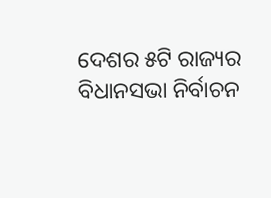ଦେଶର ୫ଟି ରାଜ୍ୟର ବିଧାନସଭା ନିର୍ବାଚନ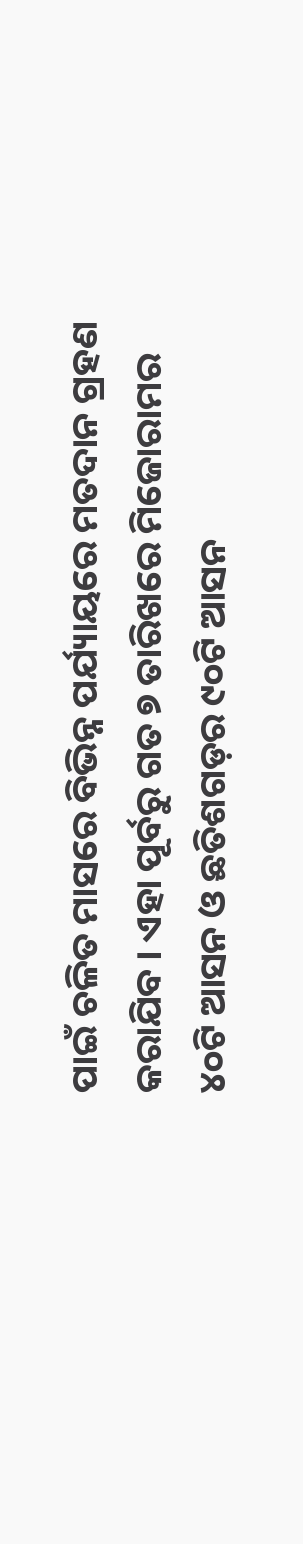ପାଇଁ ଚଳିତ ମାସରେ ବିଭିନ୍ନ ପର୍ଯ୍ୟାୟରେ ମତଦାନ ଗ୍ରହଣ କରାଯିବ । ଏହା ପୂର୍ବରୁ ଗତ ୭ ତାରିଖରେ ମିଜୋରାମର ୪୦ଟି ଆସନ ଓ ଛତିଶଗଡ଼ର ୯୦ଟି ଆସନ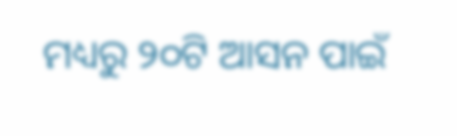ମଧ୍ୟରୁ ୨୦ଟି ଆସନ ପାଇଁ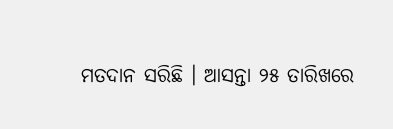ମତଦାନ ସରିଛି । ଆସନ୍ତା ୨୫ ତାରିଖରେ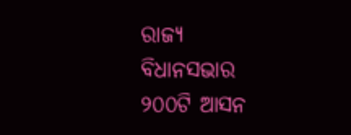ରାଜ୍ୟ ବିଧାନସଭାର ୨୦୦ଟି ଆସନ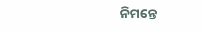ନିମନ୍ତେ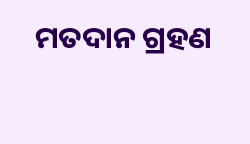ମତଦାନ ଗ୍ରହଣ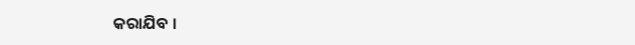କରାଯିବ ।